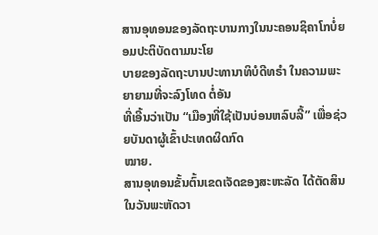ສານອຸທອນຂອງລັດຖະບານກາງໃນນະຄອນຊິຄາໂກບໍ່ຍອມປະຕິບັດຕາມນະໂຍ
ບາຍຂອງລັດຖະບານປະທານາທິບໍດີທຣໍາ ໃນຄວາມພະຍາຍາມທີ່ຈະລົງໂທດ ຕໍ່ອັນ
ທີ່ເອີ້ນວ່າເປັນ “ເມືອງທີ່ໃຊ້ເປັນບ່ອນຫລົບລີ້” ເພື່ອຊ່ວຍບັນດາຜູ້ເຂົ້າປະເທດຜິດກົດ
ໝາຍ.
ສານອຸທອນຂັ້ນຕົ້ນເຂດເຈັດຂອງສະຫະລັດ ໄດ້ຕັດສິນໃນວັນພະຫັດວາ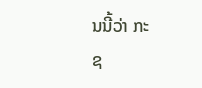ນນີ້ວ່າ ກະ
ຊ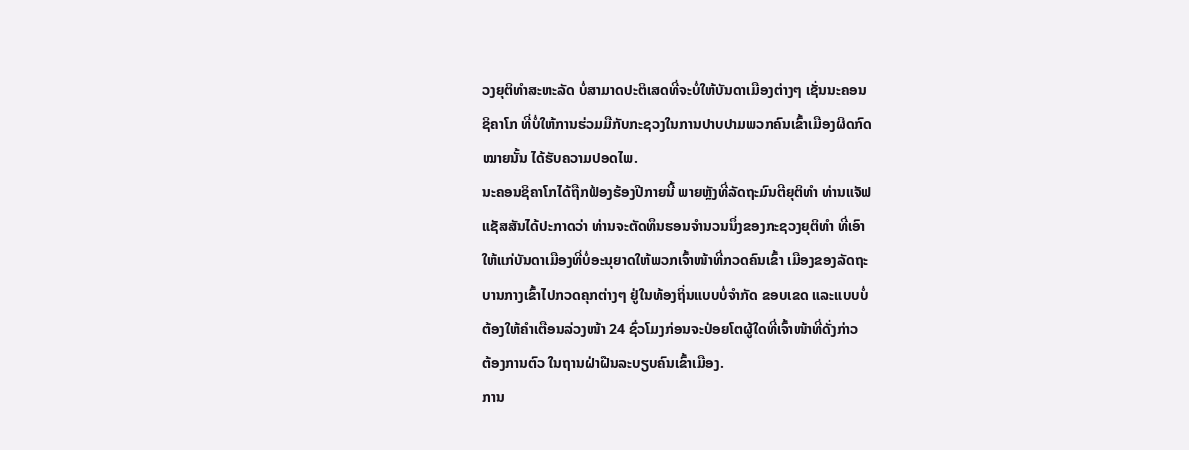ວງຍຸຕິທຳສະຫະລັດ ບໍ່ສາມາດປະຕິເສດທີ່ຈະບໍ່ໃຫ້ບັນດາເມືອງຕ່າງໆ ເຊັ່ນນະຄອນ
ຊິຄາໂກ ທີ່ບໍ່ໃຫ້ການຮ່ວມມືກັບກະຊວງໃນການປາບປາມພວກຄົນເຂົ້າເມືອງຜິດກົດ
ໝາຍນັ້ນ ໄດ້ຮັບຄວາມປອດໄພ.
ນະຄອນຊິຄາໂກໄດ້ຖືກຟ້ອງຮ້ອງປີກາຍນີ້ ພາຍຫຼັງທີ່ລັດຖະມົນຕີຍຸຕິທຳ ທ່ານແຈັຟ
ແຊັສສັນໄດ້ປະກາດວ່າ ທ່ານຈະຕັດທຶນຮອນຈໍານວນນຶ່ງຂອງກະຊວງຍຸຕິທໍາ ທີ່ເອົາ
ໃຫ້ແກ່ບັນດາເມືອງທີ່ບໍ່ອະນຸຍາດໃຫ້ພວກເຈົ້າໜ້າທີ່ກວດຄົນເຂົ້າ ເມືອງຂອງລັດຖະ
ບານກາງເຂົ້າໄປກວດຄຸກຕ່າງໆ ຢູ່ໃນທ້ອງຖິ່ນແບບບໍ່ຈໍາກັດ ຂອບເຂດ ແລະແບບບໍ່
ຕ້ອງໃຫ້ຄໍາເຕືອນລ່ວງໜ້າ 24 ຊົ່ວໂມງກ່ອນຈະປ່ອຍໂຕຜູ້ໃດທີ່ເຈົ້າໜ້າທີ່ດັ່ງກ່າວ
ຕ້ອງການຕົວ ໃນຖານຝ່າຝືນລະບຽບຄົນເຂົ້າເມືອງ.
ການ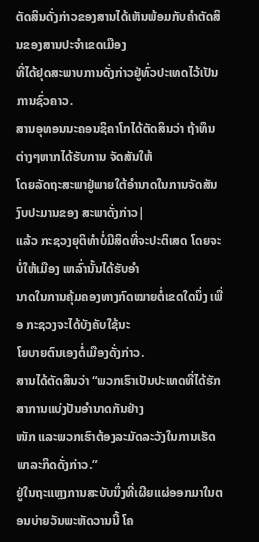ຕັດສິນດັ່ງກ່າວຂອງສານໄດ້ເຫັນພ້ອມກັບຄໍາຕັດສິນຂອງສານປະຈຳເຂດເມືອງ
ທີ່ໄດ້ຢຸດສະພາບການດັ່ງກ່າວຢູ່ທົ່ວປະເທດໄວ້ເປັນການຊົ່ວຄາວ.
ສານອຸທອນນະຄອນຊິຄາໂກໄດ້ຕັດສິນວ່າ ຖ້າທຶນຕ່າງໆຫາກໄດ້ຮັບການ ຈັດສັນໃຫ້
ໂດຍລັດຖະສະພາຢູ່ພາຍໃຕ້ອຳນາດໃນການຈັດສັນງົບປະມານຂອງ ສະພາດັ່ງກ່າວ|
ແລ້ວ ກະຊວງຍຸຕິທຳບໍ່ມີສິດທີ່ຈະປະຕິເສດ ໂດຍຈະບໍ່ໃຫ້ເມືອງ ເຫລົ່ານັ້ນໄດ້ຮັບອໍາ
ນາດໃນການຄຸ້ມຄອງທາງກົດໝາຍຕໍ່ເຂດໃດນຶ່ງ ເພື່ອ ກະຊວງຈະໄດ້ບັງຄັບໃຊ້ນະ
ໂຍບາຍຕົນເອງຕໍ່ເມືອງດັ່ງກ່າວ.
ສານໄດ້ຕັດສິນວ່າ “ພວກເຮົາເປັນປະເທດທີ່ໄດ້ຮັກສາການແບ່ງປັນອຳນາດກັນຢ່າງ
ໜັກ ແລະພວກເຮົາຕ້ອງລະມັດລະວັງໃນການເຮັດພາລະກິດດັ່ງກ່າວ.”
ຢູ່ໃນຖະແຫຼງການສະບັບນຶ່ງທີ່ເຜີຍແຜ່ອອກມາໃນຕອນບ່າຍວັນພະຫັດວານນີ້ ໂຄ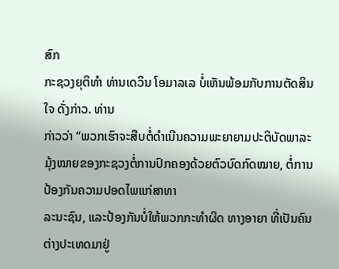ສົກ
ກະຊວງຍຸຕິທຳ ທ່ານເດວິນ ໂອມາລເລ ບໍ່ເຫັນພ້ອມກັບການຕັດສິນໃຈ ດັ່ງກ່າວ. ທ່ານ
ກ່າວວ່າ “ພວກເຮົາຈະສືບຕໍ່ດໍາເນີນຄວາມພະຍາຍາມປະຕິບັດພາລະມຸ້ງໝາຍຂອງກະຊວງຕໍ່ການປົກຄອງດ້ວຍຕົວບົດກົດໝາຍ, ຕໍ່ການປ້ອງກັນຄວາມປອດໄພແກ່ສາທາ
ລະນະຊົນ, ແລະປ້ອງກັນບໍ່ໃຫ້ພວກກະທຳຜິດ ທາງອາຍາ ທີ່ເປັນຄົນຕ່າງປະເທດມາຢູ່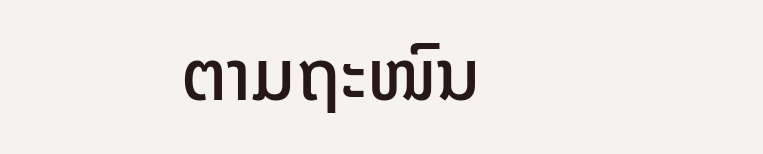ຕາມຖະໜົນ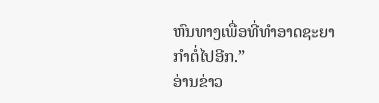ຫົນທາງເພື່ອທີ່ທໍາອາດຊະຍາກໍາຕໍ່ໄປອີກ.”
ອ່ານຂ່າວ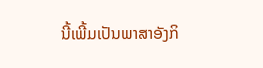ນີ້ເພີ້ມເປັນພາສາອັງກິ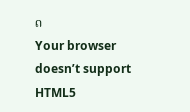ດ
Your browser doesn’t support HTML5